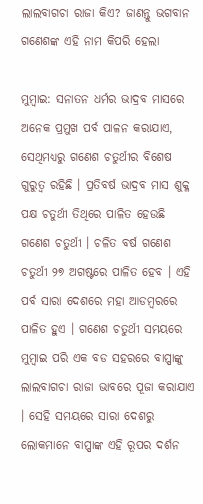ଲାଲବାଗଚା ରାଜା କିଏ? ଜାଣନ୍ତୁ ଭଗବାନ ଗଣେଶଙ୍କ ଏହି ନାମ କିପରି ହେଲା

ମୁମ୍ବାଇ: ସନାତନ ଧର୍ମର ଭାଦ୍ରବ ମାସରେ ଅନେକ ପ୍ରମୁଖ ପର୍ବ ପାଳନ କରାଯାଏ, ସେଥିମଧ୍ୟରୁ ଗଣେଶ ଚତୁର୍ଥୀର ବିଶେଷ ଗୁରୁତ୍ୱ ରହିଛି । ପ୍ରତିବର୍ଷ ଭାଦ୍ରବ ମାସ ଶୁକ୍ଳ ପକ୍ଷ ଚତୁର୍ଥୀ ତିଥିରେ ପାଳିତ ହେଉଛି ଗଣେଶ ଚତୁର୍ଥୀ । ଚଳିତ ବର୍ଷ ଗଣେଶ ଚତୁର୍ଥୀ ୨୭ ଅଗଷ୍ଟରେ ପାଳିତ ହେବ । ଏହି ପର୍ବ ସାରା ଦେଶରେ ମହା ଆଡମ୍ବରରେ ପାଳିତ ହୁଏ । ଗଣେଶ ଚତୁର୍ଥୀ ସମୟରେ ମୁମ୍ବାଇ ପରି ଏକ ବଡ ସହରରେ ବାପ୍ପାଙ୍କୁ ଲାଲବାଗଚା ରାଜା ଭାବରେ ପୂଜା କରାଯାଏ । ସେହି ସମୟରେ ସାରା ଦେଶରୁ ଲୋକମାନେ ବାପ୍ପାଙ୍କ ଏହି ରୂପର ଦର୍ଶନ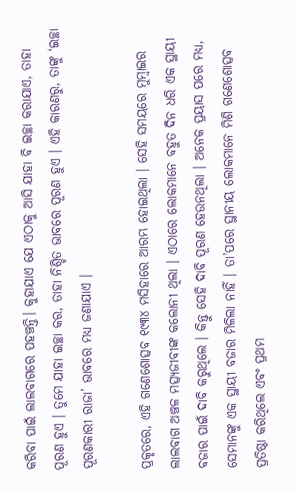କରିବା ପାଇଁ ଲାଲବାଗରେ ପହଞ୍ଚନ୍ତି। କୁହାଯାଏ ଯେ ଏଠାକୁ ଆସି ଯାହା ବି ଇଚ୍ଛା କରାଯାଏ, ତାହା ପୂରଣ ହୁଏ । ତୁମେ ଯାହା ଇଚ୍ଛା କର, ତାହା ନିଶ୍ଚିତ ଭାବରେ ପୂରଣ ହୁଏ । ଏହି କାରଣରୁ, ତାଙ୍କୁ ‘ଇଚ୍ଛା ପୂରଣକାରୀ ରାଜା’ ଭାବରେ ମଧ୍ୟ ଜଣାଯାଏ ।

ପ୍ରକୃତରେ, ଏହି ଗଣେଶୋତ୍ସବ ୧୯୩୪ ମସିହାରେ ଆରମ୍ଭ ହୋଇଥିଲା । ସେହି ସମୟରେ ମୁମ୍ବାଇର ଲାଲବାଗ ଅଞ୍ଚଳ ମତ୍ସ୍ୟଜୀବୀଙ୍କ କଲୋନୀ ଥିଲା । ଏଠାରେ ଲୋକମାନେ ବହୁତ ଦିନ ଧରି ଏକ ସ୍ଥାୟୀ ବଜାର ପାଇଁ ଦାବି କରୁଥିଲେ । କିନ୍ତୁ ସେହି ଦାବି ପୂରଣ ହେଉନଥିଲା । ଅନେକ ପ୍ରୟାସ ପରେ ମଧ୍ୟ, ସେମାନଙ୍କୁ ଏକ ସ୍ଥାୟୀ ବଜାର ମିଳିଲା ନାହିଁ । ତା’ପରେ ସ୍ଥାନୀୟ ଲୋକମାନେ ମିଶି ଗଣେଶୋତ୍ସବ ପ୍ରତିଷ୍ଠା କରିଥିଲେ ଏବଂ ପ୍ରଥମ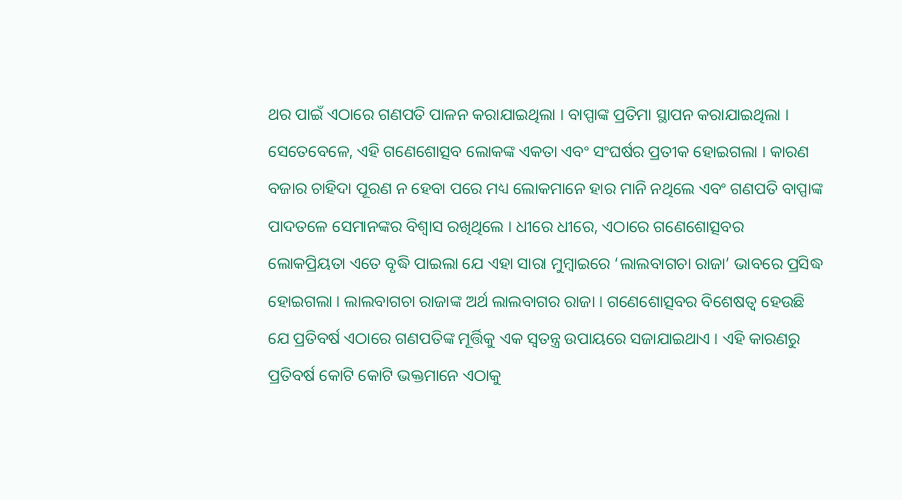ଥର ପାଇଁ ଏଠାରେ ଗଣପତି ପାଳନ କରାଯାଇଥିଲା । ବାପ୍ପାଙ୍କ ପ୍ରତିମା ସ୍ଥାପନ କରାଯାଇଥିଲା । ସେତେବେଳେ, ଏହି ଗଣେଶୋତ୍ସବ ଲୋକଙ୍କ ଏକତା ଏବଂ ସଂଘର୍ଷର ପ୍ରତୀକ ହୋଇଗଲା । କାରଣ ବଜାର ଚାହିଦା ପୂରଣ ନ ହେବା ପରେ ମଧ୍ୟ ଲୋକମାନେ ହାର ମାନି ନଥିଲେ ଏବଂ ଗଣପତି ବାପ୍ପାଙ୍କ ପାଦତଳେ ସେମାନଙ୍କର ବିଶ୍ୱାସ ରଖିଥିଲେ । ଧୀରେ ଧୀରେ, ଏଠାରେ ଗଣେଶୋତ୍ସବର ଲୋକପ୍ରିୟତା ଏତେ ବୃଦ୍ଧି ପାଇଲା ଯେ ଏହା ସାରା ମୁମ୍ବାଇରେ ‘ଲାଲବାଗଚା ରାଜା’ ଭାବରେ ପ୍ରସିଦ୍ଧ ହୋଇଗଲା । ଲାଲବାଗଚା ରାଜାଙ୍କ ଅର୍ଥ ଲାଲବାଗର ରାଜା । ଗଣେଶୋତ୍ସବର ବିଶେଷତ୍ୱ ହେଉଛି ଯେ ପ୍ରତିବର୍ଷ ଏଠାରେ ଗଣପତିଙ୍କ ମୂର୍ତ୍ତିକୁ ଏକ ସ୍ୱତନ୍ତ୍ର ଉପାୟରେ ସଜାଯାଇଥାଏ । ଏହି କାରଣରୁ ପ୍ରତିବର୍ଷ କୋଟି କୋଟି ଭକ୍ତମାନେ ଏଠାକୁ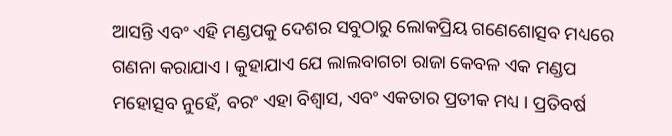ଆସନ୍ତି ଏବଂ ଏହି ମଣ୍ଡପକୁ ଦେଶର ସବୁଠାରୁ ଲୋକପ୍ରିୟ ଗଣେଶୋତ୍ସବ ମଧ୍ୟରେ ଗଣନା କରାଯାଏ । କୁହାଯାଏ ଯେ ଲାଲବାଗଚା ରାଜା କେବଳ ଏକ ମଣ୍ଡପ ମହୋତ୍ସବ ନୁହେଁ, ବରଂ ଏହା ବିଶ୍ୱାସ, ଏବଂ ଏକତାର ପ୍ରତୀକ ମଧ୍ୟ । ପ୍ରତିବର୍ଷ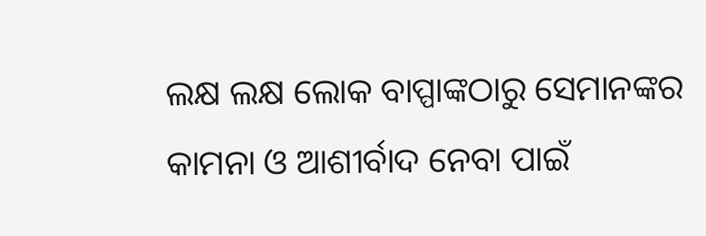ଲକ୍ଷ ଲକ୍ଷ ଲୋକ ବାପ୍ପାଙ୍କଠାରୁ ସେମାନଙ୍କର କାମନା ଓ ଆଶୀର୍ବାଦ ନେବା ପାଇଁ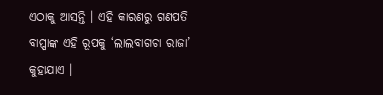ଏଠାକୁ ଆସନ୍ତି । ଏହି କାରଣରୁ ଗଣପତି ବାପ୍ପାଙ୍କ ଏହି ରୂପକୁ ‘ଲାଲବାଗଚା ରାଜା’ କୁହାଯାଏ ।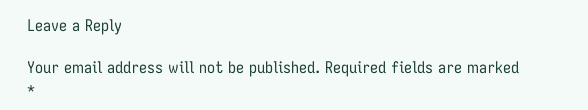Leave a Reply

Your email address will not be published. Required fields are marked *